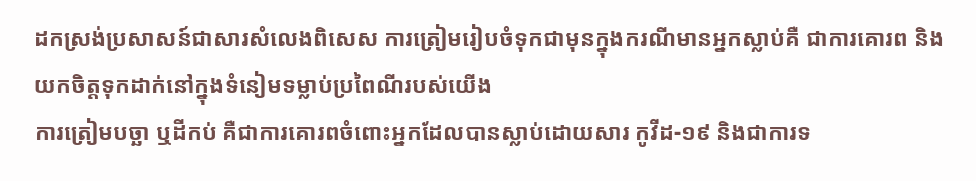ដកស្រង់ប្រសាសន៍ជាសារសំលេងពិសេស ការត្រៀមរៀបចំទុកជាមុនក្នុងករណីមានអ្នកស្លាប់គឺ ជាការគោរព និងយកចិត្តទុកដាក់នៅក្នុងទំនៀមទម្លាប់ប្រពៃណីរបស់យើង
ការត្រៀមបច្ឆា ឬដីកប់ គឺជាការគោរពចំពោះអ្នកដែលបានស្លាប់ដោយសារ កូវីដ-១៩ និងជាការទ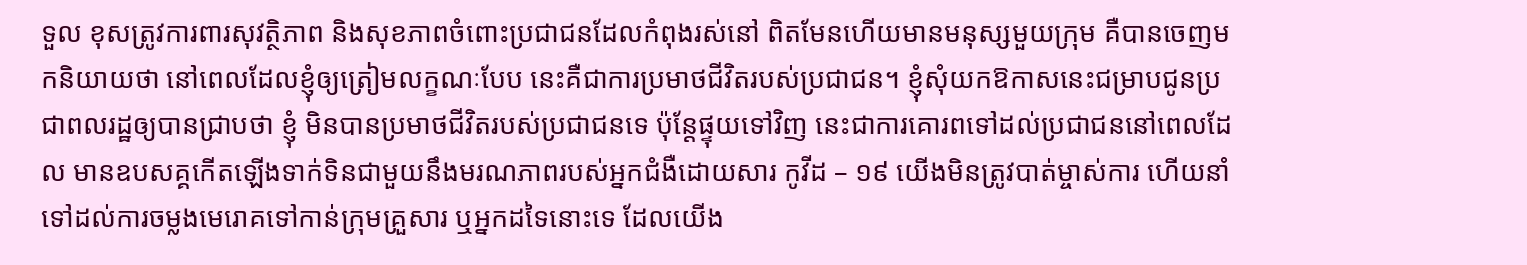ទួល ខុសត្រូវការពារសុវត្ថិភាព និងសុខភាពចំពោះប្រជាជនដែលកំពុងរស់នៅ ពិតមែនហើយមានមនុស្សមួយក្រុម គឺបានចេញមកនិយាយថា នៅពេលដែលខ្ញុំឲ្យត្រៀមលក្ខណៈបែប នេះគឺជាការប្រមាថជីវិតរបស់ប្រជាជន។ ខ្ញុំសុំយកឱកាសនេះជម្រាបជូនប្រជាពលរដ្ឋឲ្យបានជ្រាបថា ខ្ញុំ មិនបានប្រមាថជីវិតរបស់ប្រជាជនទេ ប៉ុន្តែផ្ទុយទៅវិញ នេះជាការគោរពទៅដល់ប្រជាជននៅពេលដែល មានឧបសគ្គកើតឡើងទាក់ទិនជាមួយនឹងមរណភាពរបស់អ្នកជំងឺដោយសារ កូវីដ – ១៩ យើងមិនត្រូវបាត់ម្ចាស់ការ ហើយនាំទៅដល់ការចម្លងមេរោគទៅកាន់ក្រុមគ្រួសារ ឬអ្នកដទៃនោះទេ ដែលយើង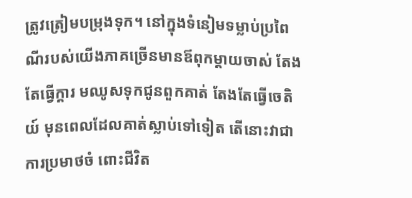ត្រូវត្រៀមបម្រុងទុក។ នៅក្នុងទំនៀមទម្លាប់ប្រពៃណីរបស់យើងភាគច្រើនមានឪពុកម្តាយចាស់ តែងតែធ្វើក្តារ មឈូសទុកជូនពួកគាត់ តែងតែធ្វើចេតិយ៍ មុនពេលដែលគាត់ស្លាប់ទៅទៀត តើនោះវាជាការប្រមាថចំ ពោះជីវិត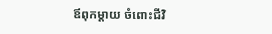ឪពុកម្តាយ ចំពោះជីវិ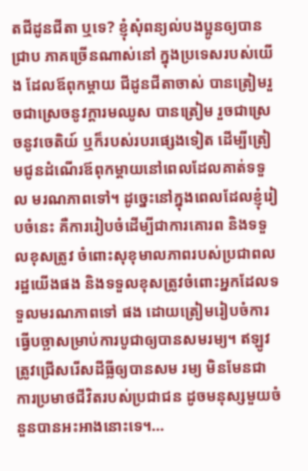តជីដូនជីតា ឬទេ? ខ្ញុំសុំពន្យល់បងប្អូនឲ្យបានជ្រាប ភាគច្រើនណាស់នៅ ក្នុងប្រទេសរបស់យើង ដែលឪពុកម្តាយ ជីដូនជីតាចាស់ បានត្រៀមរួចជាស្រេចនូវក្តារមឈូស បានត្រៀម រួចជាស្រេចនូវចេតិយ៍ ឬក៏របស់របរផ្សេងទៀត ដើម្បីត្រៀមជូនដំណើរឪពុកម្តាយនៅពេលដែលគាត់ទទួល មរណភាពទៅ។ ដូច្នេះនៅក្នុងពេលដែលខ្ញុំរៀបចំនេះ គឺការរៀបចំដើម្បីជាការគោរព និងទទួលខុសត្រូវ ចំពោះសុខុមាលភាពរបស់ប្រជាពលរដ្ឋយើងផង និងទទួលខុសត្រូវចំពោះអ្នកដែលទទួលមរណភាពទៅ ផង ដោយត្រៀមរៀបចំការធ្វើបច្ឆាសម្រាប់ការបូជាឲ្យបានសមរម្យ។ ឥឡូវត្រូវជ្រើសរើសដីធ្លីឲ្យបានសម រម្យ មិនមែនជាការប្រមាថជីវិតរបស់ប្រជាជន ដូចមនុស្សមួយចំនួនបានអះអាងនោះទេ។…